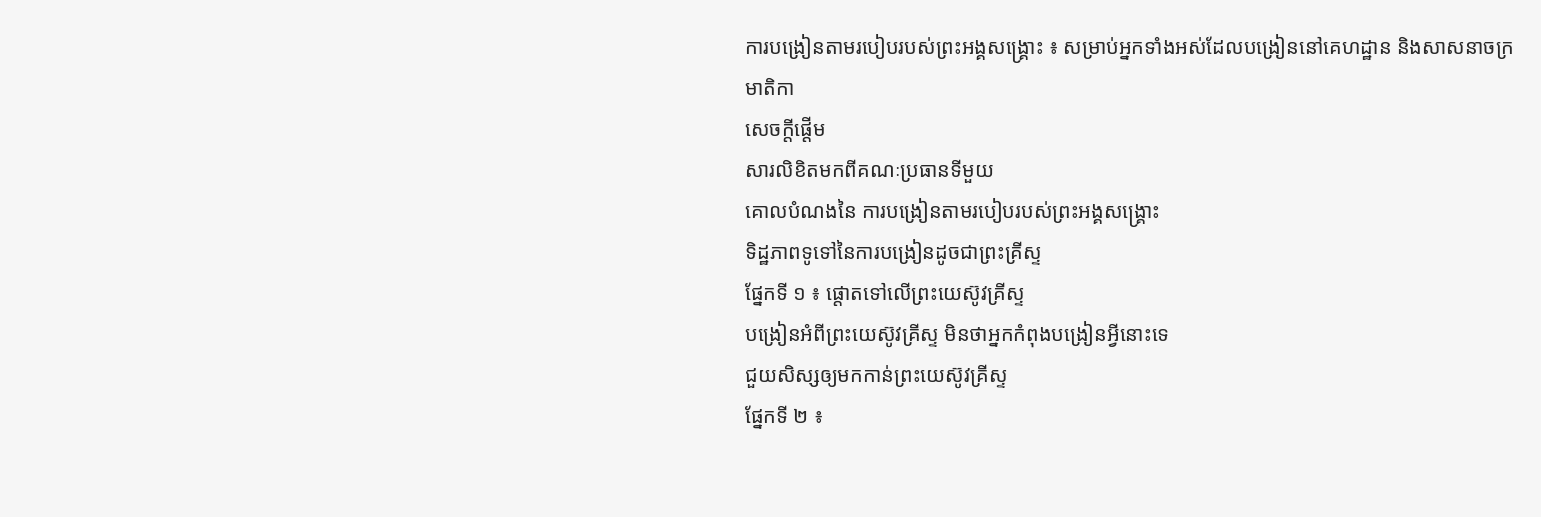ការបង្រៀនតាមរបៀបរបស់ព្រះអង្គសង្គ្រោះ ៖ សម្រាប់អ្នកទាំងអស់ដែលបង្រៀននៅគេហដ្ឋាន និងសាសនាចក្រ
មាតិកា
សេចក្តីផ្ដើម
សារលិខិតមកពីគណៈប្រធានទីមួយ
គោលបំណងនៃ ការបង្រៀនតាមរបៀបរបស់ព្រះអង្គសង្គ្រោះ
ទិដ្ឋភាពទូទៅនៃការបង្រៀនដូចជាព្រះគ្រីស្ទ
ផ្នែកទី ១ ៖ ផ្តោតទៅលើព្រះយេស៊ូវគ្រីស្ទ
បង្រៀនអំពីព្រះយេស៊ូវគ្រីស្ទ មិនថាអ្នកកំពុងបង្រៀនអ្វីនោះទេ
ជួយសិស្សឲ្យមកកាន់ព្រះយេស៊ូវគ្រីស្ទ
ផ្នែកទី ២ ៖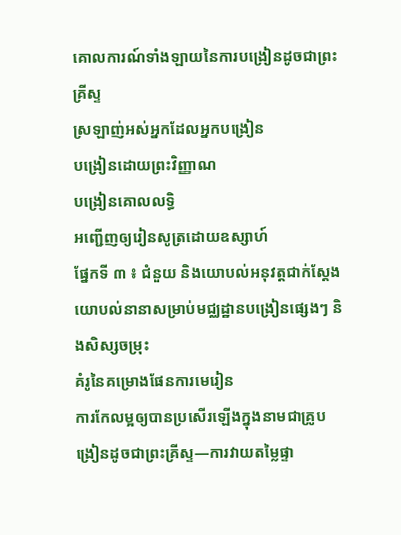គោលការណ៍ទាំងឡាយនៃការបង្រៀនដូចជាព្រះគ្រីស្ទ
ស្រឡាញ់អស់អ្នកដែលអ្នកបង្រៀន
បង្រៀនដោយព្រះវិញ្ញាណ
បង្រៀនគោលលទ្ធិ
អញ្ជើញឲ្យរៀនសូត្រដោយឧស្សាហ៍
ផ្នែកទី ៣ ៖ ជំនួយ និងយោបល់អនុវត្តជាក់ស្តែង
យោបល់នានាសម្រាប់មជ្ឈដ្ឋានបង្រៀនផ្សេងៗ និងសិស្សចម្រុះ
គំរូនៃគម្រោងផែនការមេរៀន
ការកែលម្អឲ្យបានប្រសើរឡើងក្នុងនាមជាគ្រូបង្រៀនដូចជាព្រះគ្រីស្ទ—ការវាយតម្លៃផ្ទា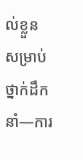ល់ខ្លួន
សម្រាប់ថ្នាក់ដឹកនាំ—ការ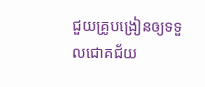ជួយគ្រូបង្រៀនឲ្យទទួលជោគជ័យ